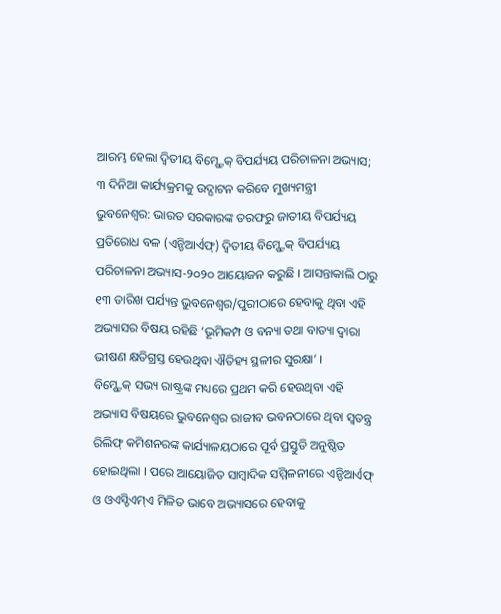ଆରମ୍ଭ ହେଲା ଦ୍ୱିତୀୟ ବିମ୍ଷ୍ଟେକ୍ ବିପର୍ଯ୍ୟୟ ପରିଚାଳନା ଅଭ୍ୟାସ; ୩ ଦିନିଆ କାର୍ଯ୍ୟକ୍ରମକୁ ଉଦ୍ଘାଟନ କରିବେ ମୁଖ୍ୟମନ୍ତ୍ରୀ
ଭୁବନେଶ୍ୱର: ଭାରତ ସରକାରଙ୍କ ତରଫରୁ ଜାତୀୟ ବିପର୍ଯ୍ୟୟ ପ୍ରତିରୋଧ ବଳ (ଏନ୍ଡିଆର୍ଏଫ୍) ଦ୍ୱିତୀୟ ବିମ୍ଷ୍ଟେକ୍ ବିପର୍ଯ୍ୟୟ ପରିଚାଳନା ଅଭ୍ୟାସ-୨୦୨୦ ଆୟୋଜନ କରୁଛି । ଆସନ୍ତାକାଲି ଠାରୁ ୧୩ ତାରିଖ ପର୍ଯ୍ୟନ୍ତ ଭୁବନେଶ୍ୱର/ପୁରୀଠାରେ ହେବାକୁ ଥିବା ଏହି ଅଭ୍ୟାସର ବିଷୟ ରହିଛି ‘ଭୂମିକମ୍ପ ଓ ବନ୍ୟା ତଥା ବାତ୍ୟା ଦ୍ୱାରା ଭୀଷଣ କ୍ଷତିଗ୍ରସ୍ତ ହେଉଥିବା ଐତିହ୍ୟ ସ୍ଥଳୀର ସୁରକ୍ଷା’ ।
ବିମ୍ଷ୍ଟେକ୍ ସଭ୍ୟ ରାଷ୍ଟ୍ରଙ୍କ ମଧ୍ୟରେ ପ୍ରଥମ କରି ହେଉଥିବା ଏହି ଅଭ୍ୟାସ ବିଷୟରେ ଭୁବନେଶ୍ୱର ରାଜୀବ ଭବନଠାରେ ଥିବା ସ୍ୱତନ୍ତ୍ର ରିଲିଫ୍ କମିଶନରଙ୍କ କାର୍ଯ୍ୟାଳୟଠାରେ ପୂର୍ବ ପ୍ରସ୍ତୁତି ଅନୁଷ୍ଠିତ ହୋଇଥିଲା । ପରେ ଆୟୋଜିତ ସାମ୍ବାଦିକ ସମ୍ମିଳନୀରେ ଏନ୍ଡିଆର୍ଏଫ୍ ଓ ଓଏସ୍ଡିଏମ୍ଏ ମିଳିତ ଭାବେ ଅଭ୍ୟାସରେ ହେବାକୁ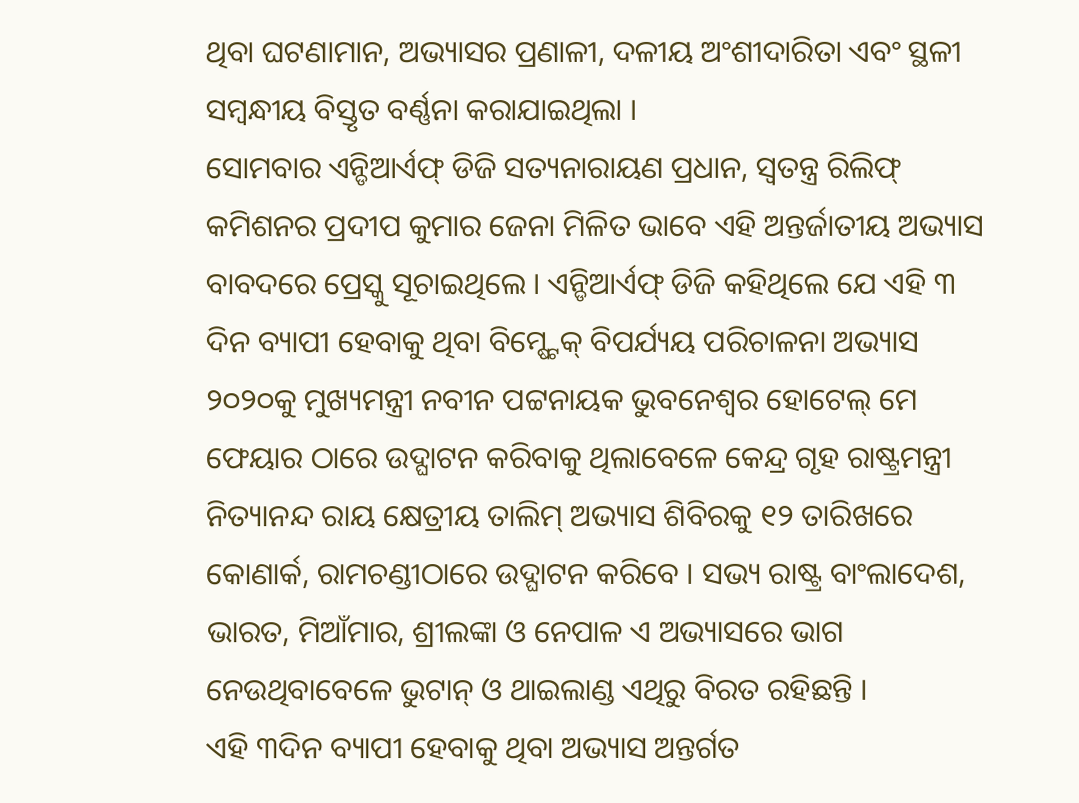ଥିବା ଘଟଣାମାନ, ଅଭ୍ୟାସର ପ୍ରଣାଳୀ, ଦଳୀୟ ଅଂଶୀଦାରିତା ଏବଂ ସ୍ଥଳୀ ସମ୍ବନ୍ଧୀୟ ବିସ୍ତୃତ ବର୍ଣ୍ଣନା କରାଯାଇଥିଲା ।
ସୋମବାର ଏନ୍ଡିଆର୍ଏଫ୍ ଡିଜି ସତ୍ୟନାରାୟଣ ପ୍ରଧାନ, ସ୍ୱତନ୍ତ୍ର ରିଲିଫ୍ କମିଶନର ପ୍ରଦୀପ କୁମାର ଜେନା ମିଳିତ ଭାବେ ଏହି ଅନ୍ତର୍ଜାତୀୟ ଅଭ୍ୟାସ ବାବଦରେ ପ୍ରେସ୍କୁ ସୂଚାଇଥିଲେ । ଏନ୍ଡିଆର୍ଏଫ୍ ଡିଜି କହିଥିଲେ ଯେ ଏହି ୩ ଦିନ ବ୍ୟାପୀ ହେବାକୁ ଥିବା ବିମ୍ଷ୍ଟେକ୍ ବିପର୍ଯ୍ୟୟ ପରିଚାଳନା ଅଭ୍ୟାସ ୨୦୨୦କୁ ମୁଖ୍ୟମନ୍ତ୍ରୀ ନବୀନ ପଟ୍ଟନାୟକ ଭୁବନେଶ୍ୱର ହୋଟେଲ୍ ମେ ଫେୟାର ଠାରେ ଉଦ୍ଘାଟନ କରିବାକୁ ଥିଲାବେଳେ କେନ୍ଦ୍ର ଗୃହ ରାଷ୍ଟ୍ରମନ୍ତ୍ରୀ ନିତ୍ୟାନନ୍ଦ ରାୟ କ୍ଷେତ୍ରୀୟ ତାଲିମ୍ ଅଭ୍ୟାସ ଶିବିରକୁ ୧୨ ତାରିଖରେ କୋଣାର୍କ, ରାମଚଣ୍ଡୀଠାରେ ଉଦ୍ଘାଟନ କରିବେ । ସଭ୍ୟ ରାଷ୍ଟ୍ର ବାଂଲାଦେଶ, ଭାରତ, ମିଆଁମାର, ଶ୍ରୀଲଙ୍କା ଓ ନେପାଳ ଏ ଅଭ୍ୟାସରେ ଭାଗ ନେଉଥିବାବେଳେ ଭୁଟାନ୍ ଓ ଥାଇଲାଣ୍ଡ ଏଥିରୁ ବିରତ ରହିଛନ୍ତି ।
ଏହି ୩ଦିନ ବ୍ୟାପୀ ହେବାକୁ ଥିବା ଅଭ୍ୟାସ ଅନ୍ତର୍ଗତ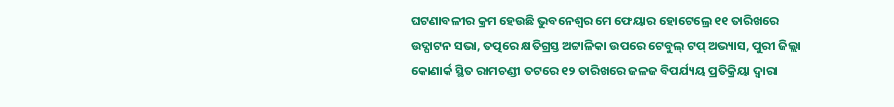ଘଟଣାବଳୀର କ୍ରମ ହେଉଛି ଭୁବନେଶ୍ୱର ମେ ଫେୟାର ହୋଟେଲ୍ରେ ୧୧ ତାରିଖରେ ଉଦ୍ଘାଟନ ସଭା, ତତ୍ପରେ କ୍ଷତିଗ୍ରସ୍ତ ଅଟ୍ଟାଳିକା ଉପରେ ଟେବୁଲ୍ ଟପ୍ ଅଭ୍ୟାସ, ପୁରୀ ଜିଲ୍ଲା କୋଣାର୍କ ସ୍ଥିତ ରାମଚଣ୍ଡୀ ତଟରେ ୧୨ ତାରିଖରେ ଜଳଜ ବିପର୍ଯ୍ୟୟ ପ୍ରତିକ୍ରିୟା ଦ୍ୱାରା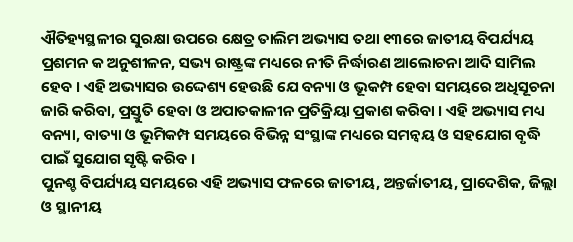ଐତିହ୍ୟସ୍ଥଳୀର ସୁରକ୍ଷା ଉପରେ କ୍ଷେତ୍ର ତାଲିମ ଅଭ୍ୟାସ ତଥା ୧୩ରେ ଜାତୀୟ ବିପର୍ଯ୍ୟୟ ପ୍ରଶମନ କ ଅନୁଶୀଳନ, ସଭ୍ୟ ରାଷ୍ଟ୍ରଙ୍କ ମଧ୍ୟରେ ନୀତି ନିର୍ଦ୍ଧାରଣ ଆଲୋଚନା ଆଦି ସାମିଲ ହେବ । ଏହି ଅଭ୍ୟାସର ଉଦ୍ଦେଶ୍ୟ ହେଉଛି ଯେ ବନ୍ୟା ଓ ଭୂକମ୍ପ ହେବା ସମୟରେ ଅଧିସୂଚନା ଜାରି କରିବା, ପ୍ରସ୍ତୁତି ହେବା ଓ ଅପାତକାଳୀନ ପ୍ରତିକ୍ରିୟା ପ୍ରକାଶ କରିବା । ଏହି ଅଭ୍ୟାସ ମଧ୍ୟ ବନ୍ୟା, ବାତ୍ୟା ଓ ଭୂମିକମ୍ପ ସମୟରେ ବିଭିନ୍ନ ସଂସ୍ଥାଙ୍କ ମଧ୍ୟରେ ସମନ୍ୱୟ ଓ ସହଯୋଗ ବୃଦ୍ଧି ପାଇଁ ସୁଯୋଗ ସୃଷ୍ଟି କରିବ ।
ପୁନଶ୍ଚ ବିପର୍ଯ୍ୟୟ ସମୟରେ ଏହି ଅଭ୍ୟାସ ଫଳରେ ଜାତୀୟ, ଅନ୍ତର୍ଜାତୀୟ, ପ୍ରାଦେଶିକ, ଜିଲ୍ଲା ଓ ସ୍ଥାନୀୟ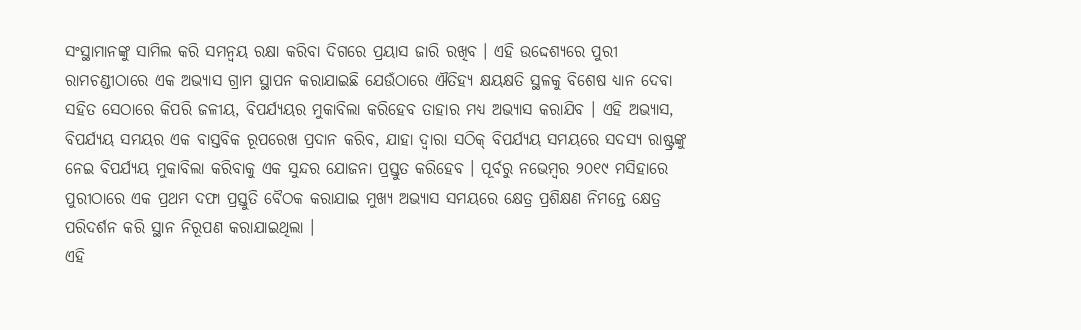ସଂସ୍ଥାମାନଙ୍କୁ ସାମିଲ କରି ସମନ୍ୱୟ ରକ୍ଷା କରିବା ଦିଗରେ ପ୍ରୟାସ ଜାରି ରଖିବ । ଏହି ଉଦ୍ଦେଶ୍ୟରେ ପୁରୀ ରାମଚଣ୍ଡୀଠାରେ ଏକ ଅଭ୍ୟାସ ଗ୍ରାମ ସ୍ଥାପନ କରାଯାଇଛି ଯେଉଁଠାରେ ଐତିହ୍ୟ କ୍ଷୟକ୍ଷତି ସ୍ଥଳକୁ ବିଶେଷ ଧ୍ୟାନ ଦେବା ସହିତ ସେଠାରେ କିପରି ଜଳୀୟ, ବିପର୍ଯ୍ୟୟର ମୁକାବିଲା କରିହେବ ତାହାର ମଧ୍ୟ ଅଭ୍ୟାସ କରାଯିବ । ଏହି ଅଭ୍ୟାସ, ବିପର୍ଯ୍ୟୟ ସମୟର ଏକ ବାସ୍ତବିକ ରୂପରେଖ ପ୍ରଦାନ କରିବ, ଯାହା ଦ୍ୱାରା ସଠିକ୍ ବିପର୍ଯ୍ୟୟ ସମୟରେ ସଦସ୍ୟ ରାଷ୍ଟ୍ରଙ୍କୁ ନେଇ ବିପର୍ଯ୍ୟୟ ମୁକାବିଲା କରିବାକୁ ଏକ ସୁନ୍ଦର ଯୋଜନା ପ୍ରସ୍ତୁତ କରିହେବ । ପୂର୍ବରୁ ନଭେମ୍ବର ୨୦୧୯ ମସିହାରେ ପୁରୀଠାରେ ଏକ ପ୍ରଥମ ଦଫା ପ୍ରସ୍ତୁତି ବୈଠକ କରାଯାଇ ମୁଖ୍ୟ ଅଭ୍ୟାସ ସମୟରେ କ୍ଷେତ୍ର ପ୍ରଶିକ୍ଷଣ ନିମନ୍ତେ କ୍ଷେତ୍ର ପରିଦର୍ଶନ କରି ସ୍ଥାନ ନିରୂପଣ କରାଯାଇଥିଲା ।
ଏହି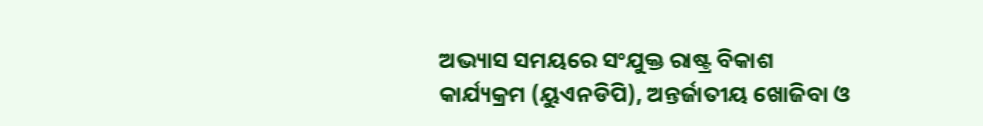ଅଭ୍ୟାସ ସମୟରେ ସଂଯୁକ୍ତ ରାଷ୍ଟ୍ର ବିକାଶ କାର୍ଯ୍ୟକ୍ରମ (ୟୁଏନଡିପି), ଅନ୍ତର୍ଜାତୀୟ ଖୋଜିବା ଓ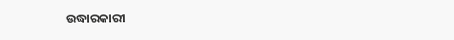ଉଦ୍ଧାରକାରୀ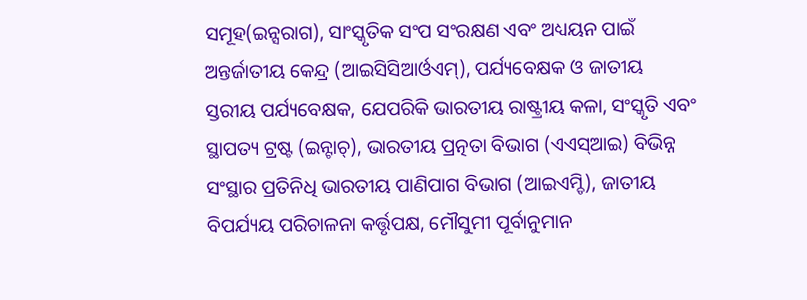ସମୂହ(ଇନ୍ସରାଗ), ସାଂସ୍କୃତିକ ସଂପ ସଂରକ୍ଷଣ ଏବଂ ଅଧ୍ୟୟନ ପାଇଁ ଅନ୍ତର୍ଜାତୀୟ କେନ୍ଦ୍ର (ଆଇସିସିଆର୍ଓଏମ୍), ପର୍ଯ୍ୟବେକ୍ଷକ ଓ ଜାତୀୟ ସ୍ତରୀୟ ପର୍ଯ୍ୟବେକ୍ଷକ, ଯେପରିକି ଭାରତୀୟ ରାଷ୍ଟ୍ରୀୟ କଳା, ସଂସ୍କୃତି ଏବଂ ସ୍ଥାପତ୍ୟ ଟ୍ରଷ୍ଟ (ଇନ୍ଟାଚ୍), ଭାରତୀୟ ପ୍ରତ୍ନତା ବିଭାଗ (ଏଏସ୍ଆଇ) ବିଭିନ୍ନ ସଂସ୍ଥାର ପ୍ରତିନିଧି ଭାରତୀୟ ପାଣିପାଗ ବିଭାଗ (ଆଇଏମ୍ଡି), ଜାତୀୟ ବିପର୍ଯ୍ୟୟ ପରିଚାଳନା କର୍ତ୍ତୃପକ୍ଷ, ମୌସୁମୀ ପୂର୍ବାନୁମାନ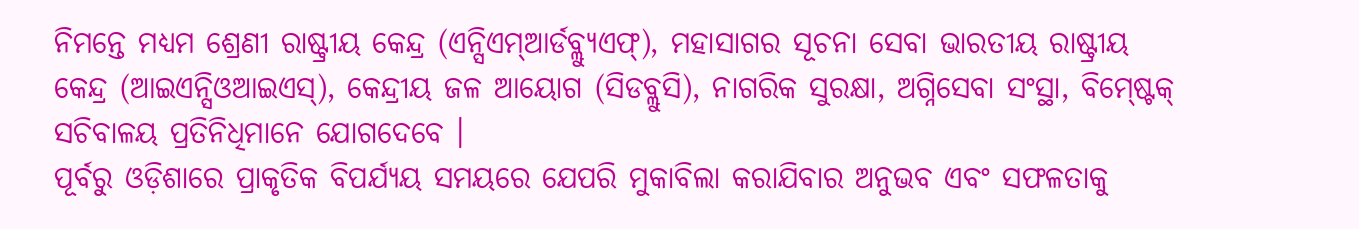ନିମନ୍ତେ ମଧ୍ୟମ ଶ୍ରେଣୀ ରାଷ୍ଟ୍ରୀୟ କେନ୍ଦ୍ର (ଏନ୍ସିଏମ୍ଆର୍ଡବ୍ଲ୍ୟୁଏଫ୍), ମହାସାଗର ସୂଚନା ସେବା ଭାରତୀୟ ରାଷ୍ଟ୍ରୀୟ କେନ୍ଦ୍ର (ଆଇଏନ୍ସିଓଆଇଏସ୍), କେନ୍ଦ୍ରୀୟ ଜଳ ଆୟୋଗ (ସିଡବ୍ଲୁସି), ନାଗରିକ ସୁରକ୍ଷା, ଅଗ୍ନିସେବା ସଂସ୍ଥା, ବିମ୍ଷ୍ଟେକ୍ ସଚିବାଳୟ ପ୍ରତିନିଧିମାନେ ଯୋଗଦେବେ ।
ପୂର୍ବରୁ ଓଡ଼ିଶାରେ ପ୍ରାକୃତିକ ବିପର୍ଯ୍ୟୟ ସମୟରେ ଯେପରି ମୁକାବିଲା କରାଯିବାର ଅନୁଭବ ଏବଂ ସଫଳତାକୁ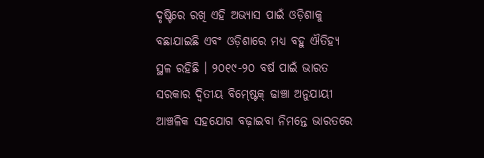ଦୃଷ୍ଟିରେ ରଖି ଏହି ଅଭ୍ୟାସ ପାଇଁ ଓଡ଼ିଶାକୁ ବଛାଯାଇଛି ଏବଂ ଓଡ଼ିଶାରେ ମଧ୍ୟ ବହୁ ଐତିହ୍ୟ ସ୍ଥଳ ରହିଛି । ୨୦୧୯-୨୦ ବର୍ଷ ପାଇଁ ଭାରତ ସରକାର ଦ୍ୱିତୀୟ ବିମ୍ଷ୍ଟେକ୍ ଢାଞ୍ଚା ଅନୁଯାୟୀ ଆଞ୍ଚଳିକ ସହଯୋଗ ବଢ଼ାଇବା ନିମନ୍ତେ ଭାରତରେ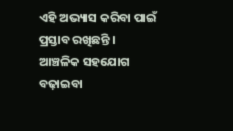ଏହି ଅଭ୍ୟାସ କରିବା ପାଇଁ ପ୍ରସ୍ତାବ ରଖିଛନ୍ତି । ଆଞ୍ଚଳିକ ସହଯୋଗ ବଢ଼ାଇବା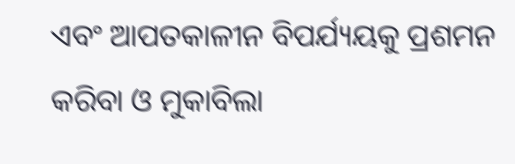ଏବଂ ଆପତକାଳୀନ ବିପର୍ଯ୍ୟୟକୁ ପ୍ରଶମନ କରିବା ଓ ମୁକାବିଲା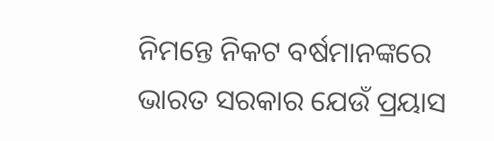ନିମନ୍ତେ ନିକଟ ବର୍ଷମାନଙ୍କରେ ଭାରତ ସରକାର ଯେଉଁ ପ୍ରୟାସ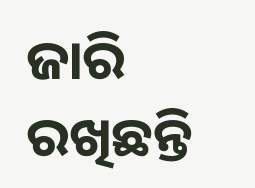ଜାରି ରଖିଛନ୍ତି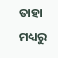ତାହା ମଧ୍ୟରୁ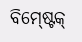ବିମ୍ଷ୍ଟେକ୍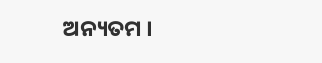ଅନ୍ୟତମ ।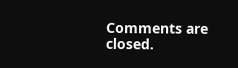Comments are closed.